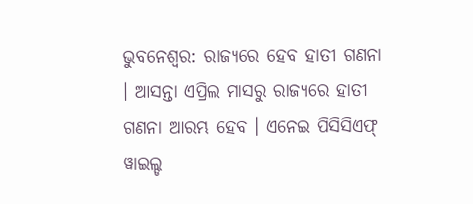ଭୁବନେଶ୍ବର: ରାଜ୍ୟରେ ହେବ ହାତୀ ଗଣନା । ଆସନ୍ତା ଏପ୍ରିଲ ମାସରୁ ରାଜ୍ୟରେ ହାତୀ ଗଣନା ଆରମ୍ଭ ହେବ । ଏନେଇ ପିସିସିଏଫ୍ ୱାଇଲ୍ଡ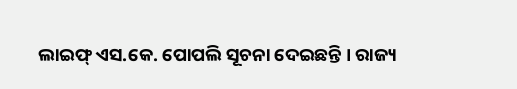ଲାଇଫ୍ ଏସ.କେ. ପୋପଲି ସୂଚନା ଦେଇଛନ୍ତି । ରାଜ୍ୟ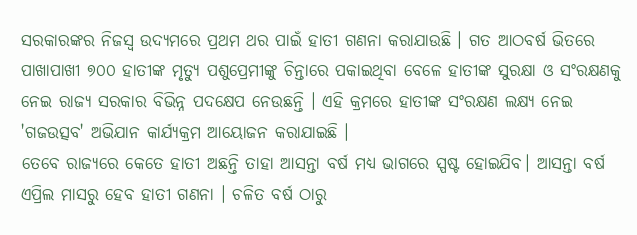ସରକାରଙ୍କର ନିଜସ୍ଵ ଉଦ୍ୟମରେ ପ୍ରଥମ ଥର ପାଇଁ ହାତୀ ଗଣନା କରାଯାଉଛି । ଗତ ଆଠବର୍ଷ ଭିତରେ ପାଖାପାଖୀ ୭୦୦ ହାତୀଙ୍କ ମୃତ୍ୟୁ ପଶୁପ୍ରେମୀଙ୍କୁ ଚିନ୍ତାରେ ପକାଇଥିବା ବେଳେ ହାତୀଙ୍କ ସୁରକ୍ଷା ଓ ସଂରକ୍ଷଣକୁ ନେଇ ରାଜ୍ୟ ସରକାର ବିଭିନ୍ନ ପଦକ୍ଷେପ ନେଉଛନ୍ତି । ଏହି କ୍ରମରେ ହାତୀଙ୍କ ସଂରକ୍ଷଣ ଲକ୍ଷ୍ୟ ନେଇ 'ଗଜଉତ୍ସବ' ଅଭିଯାନ କାର୍ଯ୍ୟକ୍ରମ ଆୟୋଜନ କରାଯାଇଛି ।
ତେବେ ରାଜ୍ୟରେ କେତେ ହାତୀ ଅଛନ୍ତି ତାହା ଆସନ୍ତା ବର୍ଷ ମଧ୍ୟ ଭାଗରେ ସ୍ପଷ୍ଟ ହୋଇଯିବ। ଆସନ୍ତା ବର୍ଷ ଏପ୍ରିଲ ମାସରୁ ହେବ ହାତୀ ଗଣନା । ଚଳିତ ବର୍ଷ ଠାରୁ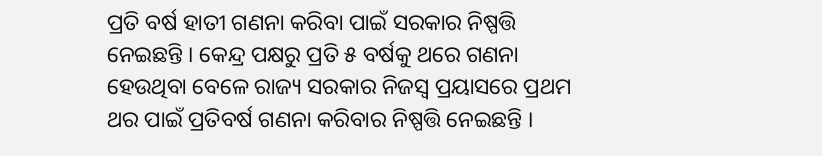ପ୍ରତି ବର୍ଷ ହାତୀ ଗଣନା କରିବା ପାଇଁ ସରକାର ନିଷ୍ପତ୍ତି ନେଇଛନ୍ତି । କେନ୍ଦ୍ର ପକ୍ଷରୁ ପ୍ରତି ୫ ବର୍ଷକୁ ଥରେ ଗଣନା ହେଉଥିବା ବେଳେ ରାଜ୍ୟ ସରକାର ନିଜସ୍ୱ ପ୍ରୟାସରେ ପ୍ରଥମ ଥର ପାଇଁ ପ୍ରତିବର୍ଷ ଗଣନା କରିବାର ନିଷ୍ପତ୍ତି ନେଇଛନ୍ତି ।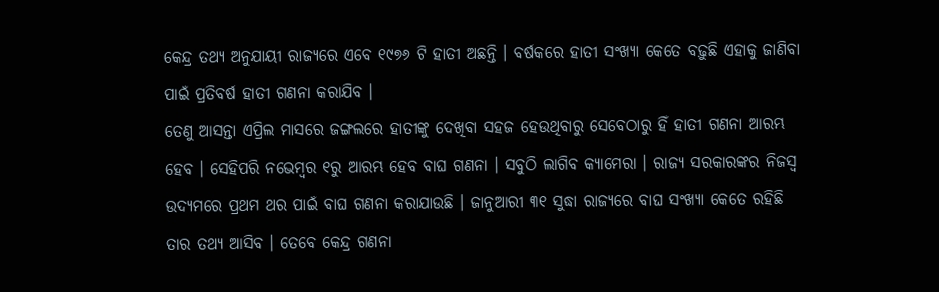କେନ୍ଦ୍ର ତଥ୍ୟ ଅନୁଯାୟୀ ରାଜ୍ୟରେ ଏବେ ୧୯୭୬ ଟି ହାତୀ ଅଛନ୍ତି । ବର୍ଷକରେ ହାତୀ ସଂଖ୍ୟା କେତେ ବଢ଼ୁଛି ଏହାକୁ ଜାଣିବା ପାଇଁ ପ୍ରତିବର୍ଷ ହାତୀ ଗଣନା କରାଯିବ ।
ତେଣୁ ଆସନ୍ତା ଏପ୍ରିଲ ମାସରେ ଜଙ୍ଗଲରେ ହାତୀଙ୍କୁ ଦେଖିବା ସହଜ ହେଉଥିବାରୁ ସେବେଠାରୁ ହିଁ ହାତୀ ଗଣନା ଆରମ୍ଭ ହେବ । ସେହିପରି ନଭେମ୍ବର ୧ରୁ ଆରମ୍ଭ ହେବ ବାଘ ଗଣନା । ସବୁଠି ଲାଗିବ କ୍ୟାମେରା । ରାଜ୍ୟ ସରକାରଙ୍କର ନିଜସ୍ଵ ଉଦ୍ୟମରେ ପ୍ରଥମ ଥର ପାଇଁ ବାଘ ଗଣନା କରାଯାଉଛି । ଜାନୁଆରୀ ୩୧ ସୁଦ୍ଧା ରାଜ୍ୟରେ ବାଘ ସଂଖ୍ୟା କେତେ ରହିଛି ତାର ତଥ୍ୟ ଆସିବ । ତେବେ କେନ୍ଦ୍ର ଗଣନା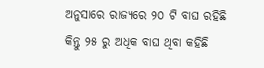ଅନୁସାରେ ରାଜ୍ୟରେ ୨୦ ଟି ବାଘ ରହିଛି କିନ୍ତୁ ୨୫ ରୁ ଅଧିକ ବାଘ ଥିବା କହିଛି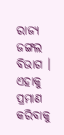ରାଜ୍ୟ ଜଙ୍ଗଲ ବିଭାଗ । ଏହାକୁ ପ୍ରମାଣ କରିବାକୁ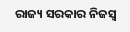ରାଜ୍ୟ ସରକାର ନିଜସ୍ଵ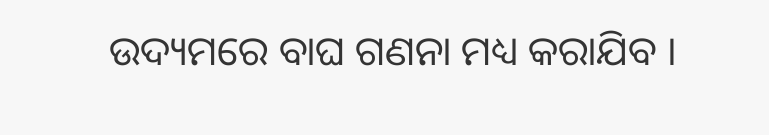ଉଦ୍ୟମରେ ବାଘ ଗଣନା ମଧ୍ୟ କରାଯିବ ।